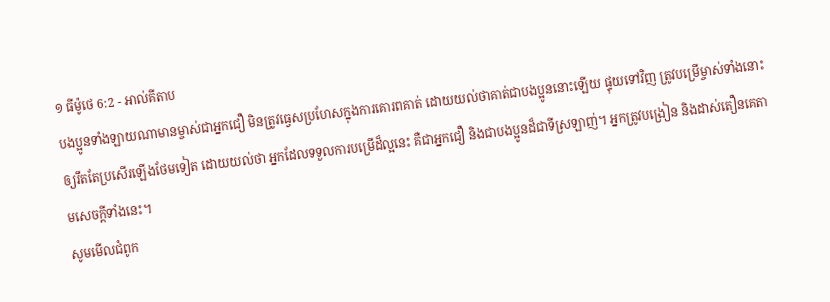១ ធីម៉ូថេ 6:2 - អាល់គីតាប
បងប្អូនទាំងឡាយណាមានម្ចាស់ជាអ្នកជឿ មិនត្រូវធ្វេសប្រហែសក្នុងការគោរពគាត់ ដោយយល់ថាគាត់ជាបងប្អូននោះឡើយ ផ្ទុយទៅវិញ ត្រូវបម្រើម្ចាស់ទាំងនោះឲ្យរឹតតែប្រសើរឡើងថែមទៀត ដោយយល់ថា អ្នកដែលទទួលការបម្រើដ៏ល្អនេះ គឺជាអ្នកជឿ និងជាបងប្អូនដ៏ជាទីស្រឡាញ់។ អ្នកត្រូវបង្រៀន និងដាស់តឿនគេតាមសេចក្ដីទាំងនេះ។
សូមមើលជំពូក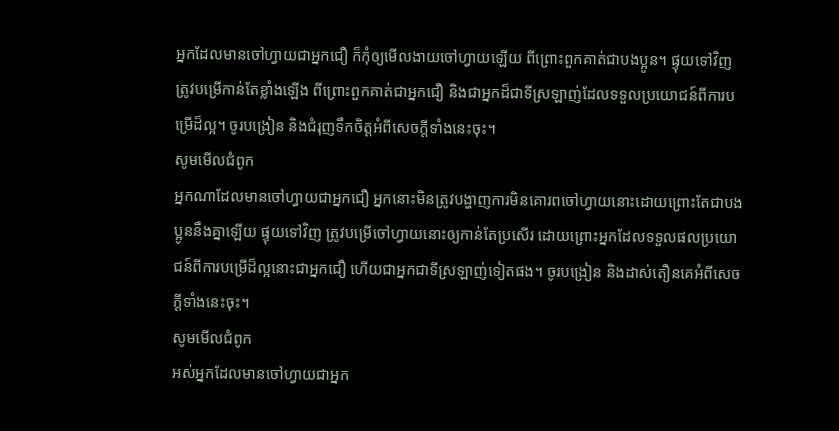អ្នកដែលមានចៅហ្វាយជាអ្នកជឿ ក៏កុំឲ្យមើលងាយចៅហ្វាយឡើយ ពីព្រោះពួកគាត់ជាបងប្អូន។ ផ្ទុយទៅវិញ ត្រូវបម្រើកាន់តែខ្លាំងឡើង ពីព្រោះពួកគាត់ជាអ្នកជឿ និងជាអ្នកដ៏ជាទីស្រឡាញ់ដែលទទួលប្រយោជន៍ពីការបម្រើដ៏ល្អ។ ចូរបង្រៀន និងជំរុញទឹកចិត្តអំពីសេចក្ដីទាំងនេះចុះ។
សូមមើលជំពូក
អ្នកណាដែលមានចៅហ្វាយជាអ្នកជឿ អ្នកនោះមិនត្រូវបង្ហាញការមិនគោរពចៅហ្វាយនោះដោយព្រោះតែជាបងប្អូននឹងគ្នាឡើយ ផ្ទុយទៅវិញ ត្រូវបម្រើចៅហ្វាយនោះឲ្យកាន់តែប្រសើរ ដោយព្រោះអ្នកដែលទទួលផលប្រយោជន៍ពីការបម្រើដ៏ល្អនោះជាអ្នកជឿ ហើយជាអ្នកជាទីស្រឡាញ់ទៀតផង។ ចូរបង្រៀន និងដាស់តឿនគេអំពីសេចក្ដីទាំងនេះចុះ។
សូមមើលជំពូក
អស់អ្នកដែលមានចៅហ្វាយជាអ្នក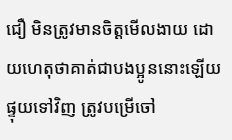ជឿ មិនត្រូវមានចិត្តមើលងាយ ដោយហេតុថាគាត់ជាបងប្អូននោះឡើយ ផ្ទុយទៅវិញ ត្រូវបម្រើចៅ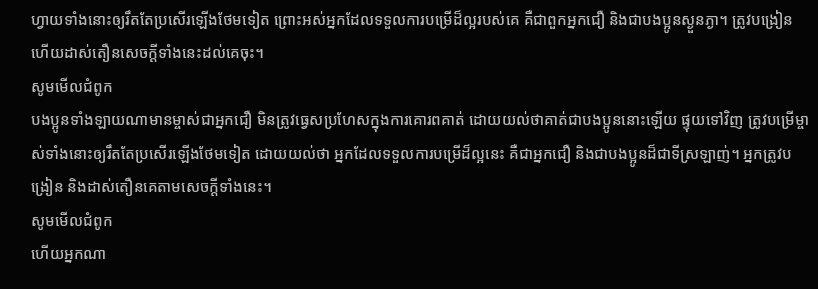ហ្វាយទាំងនោះឲ្យរឹតតែប្រសើរឡើងថែមទៀត ព្រោះអស់អ្នកដែលទទួលការបម្រើដ៏ល្អរបស់គេ គឺជាពួកអ្នកជឿ និងជាបងប្អូនស្ងួនភ្ងា។ ត្រូវបង្រៀន ហើយដាស់តឿនសេចក្ដីទាំងនេះដល់គេចុះ។
សូមមើលជំពូក
បងប្អូនទាំងឡាយណាមានម្ចាស់ជាអ្នកជឿ មិនត្រូវធ្វេសប្រហែសក្នុងការគោរពគាត់ ដោយយល់ថាគាត់ជាបងប្អូននោះឡើយ ផ្ទុយទៅវិញ ត្រូវបម្រើម្ចាស់ទាំងនោះឲ្យរឹតតែប្រសើរឡើងថែមទៀត ដោយយល់ថា អ្នកដែលទទួលការបម្រើដ៏ល្អនេះ គឺជាអ្នកជឿ និងជាបងប្អូនដ៏ជាទីស្រឡាញ់។ អ្នកត្រូវបង្រៀន និងដាស់តឿនគេតាមសេចក្ដីទាំងនេះ។
សូមមើលជំពូក
ហើយអ្នកណា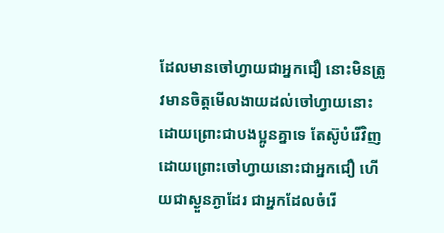ដែលមានចៅហ្វាយជាអ្នកជឿ នោះមិនត្រូវមានចិត្តមើលងាយដល់ចៅហ្វាយនោះ ដោយព្រោះជាបងប្អូនគ្នាទេ តែស៊ូបំរើវិញ ដោយព្រោះចៅហ្វាយនោះជាអ្នកជឿ ហើយជាស្ងួនភ្ងាដែរ ជាអ្នកដែលចំរើ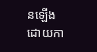នឡើង ដោយកា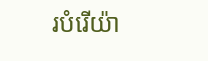របំរើយ៉ា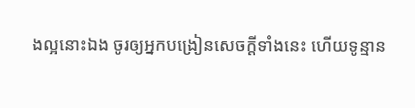ងល្អនោះឯង ចូរឲ្យអ្នកបង្រៀនសេចក្ដីទាំងនេះ ហើយទូន្មាន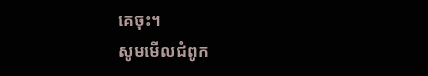គេចុះ។
សូមមើលជំពូក